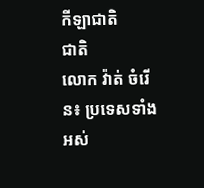កីឡាជាតិ
ជាតិ
លោក វ៉ាត់ ចំរើន៖ ប្រទេសទាំងអស់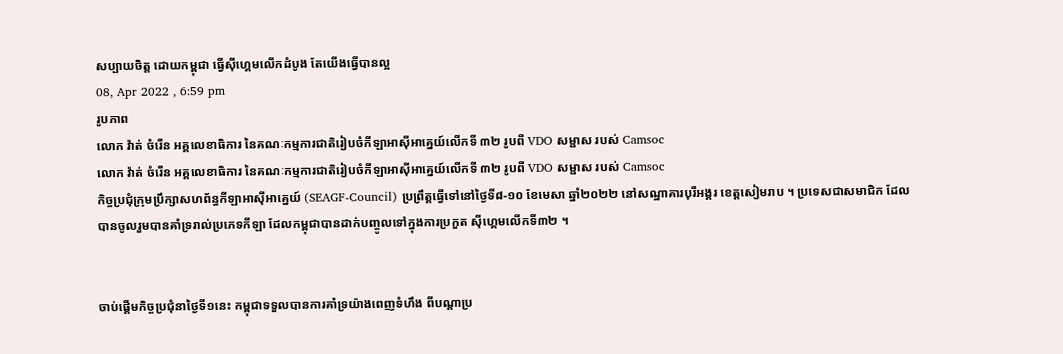សប្បាយចិត្ត ដោយកម្ពុជា ធ្វើស៊ីហ្គេមលើកដំបូង តែយើងធ្វើបានល្អ
08, Apr 2022 , 6:59 pm
រូបភាព
លោក វ៉ាត់ ចំរើន អគ្គលេខាធិការ នៃគណៈកម្មការជាតិរៀបចំកីឡាអាស៊ីអាគ្នេយ៍លើកទី ៣២ រូបពី VDO សម្ផាស របស់ Camsoc
លោក វ៉ាត់ ចំរើន អគ្គលេខាធិការ នៃគណៈកម្មការជាតិរៀបចំកីឡាអាស៊ីអាគ្នេយ៍លើកទី ៣២ រូបពី VDO សម្ផាស របស់ Camsoc
កិច្ចប្រជុំក្រុមប្រឹក្សាសហព័ន្ធកីឡាអាស៊ីអាគ្នេយ៍ (SEAGF-Council) ប្រព្រឹត្តធ្វើទៅនៅថ្ងៃទី៨-១០ ខែមេសា ឆ្នាំ២០២២ នៅសណ្ឋាគារបុរីអង្គរ ខេត្តសៀមរាប ។ ប្រទេសជាសមាជិក ដែលបានចូលរួមបានគាំទ្ររាល់ប្រភេទកីឡា ដែលកម្ពុជាបានដាក់បញ្ចូលទៅក្នុងការប្រកួត ស៊ីហ្គេមលើកទី៣២ ។


ចាប់ផ្ដើមកិច្ចប្រជុំនាថ្ងៃទី១នេះ កម្ពុជាទទួលបានការគាំទ្រយ៉ាងពេញទំហឹង ពីបណ្ដាប្រ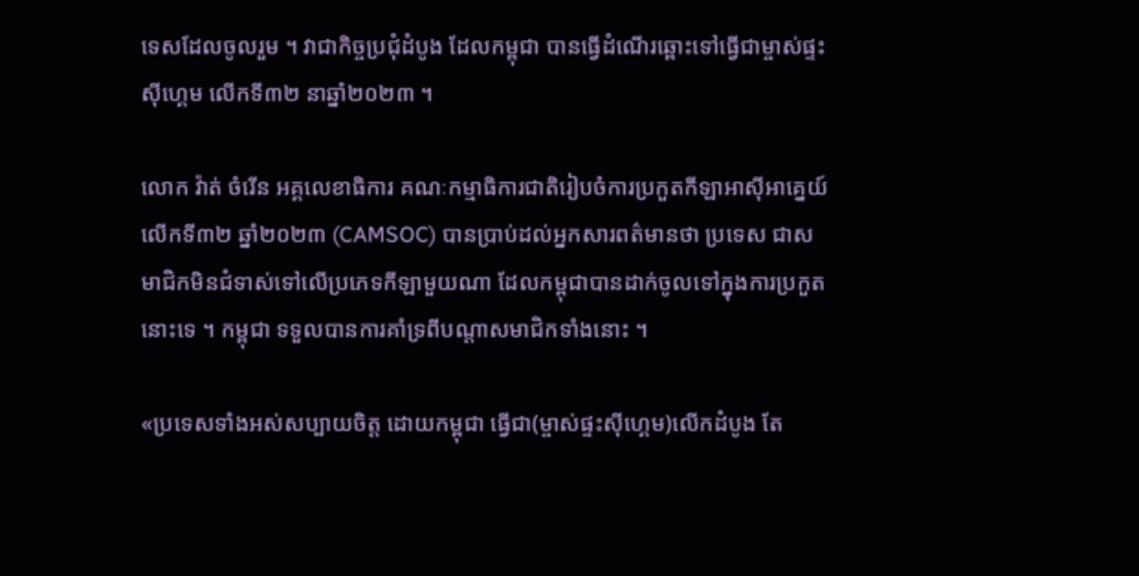ទេសដែលចូលរួម ។ វាជាកិច្ចប្រជុំដំបូង ដែលកម្ពុជា បានធ្វើដំណើរឆ្ពោះទៅធ្វើជាម្ចាស់ផ្ទះស៊ីហ្គេម លើកទី៣២ នាឆ្នាំ២០២៣ ។

លោក វ៉ាត់ ចំរើន អគ្គលេខាធិការ គណៈកម្មាធិការជាតិរៀបចំការប្រកួតកីឡាអាស៊ីអាគ្នេយ៍ លើកទី៣២ ឆ្នាំ២០២៣ (CAMSOC) បានប្រាប់ដល់អ្នកសារពត៌មានថា ប្រទេស ជាសមាជិកមិនជំទាស់ទៅលើប្រភេទកីឡាមួយណា ដែលកម្ពុជាបានដាក់ចូលទៅក្នុងការប្រកួតនោះទេ ។ កម្ពុជា ទទួលបានការគាំទ្រពីបណ្ដាសមាជិកទាំងនោះ ។

«ប្រទេសទាំងអស់សប្បាយចិត្ត ដោយកម្ពុជា ធ្វើជា(ម្ចាស់ផ្ទះស៊ីហ្គេម)លើកដំបូង តែ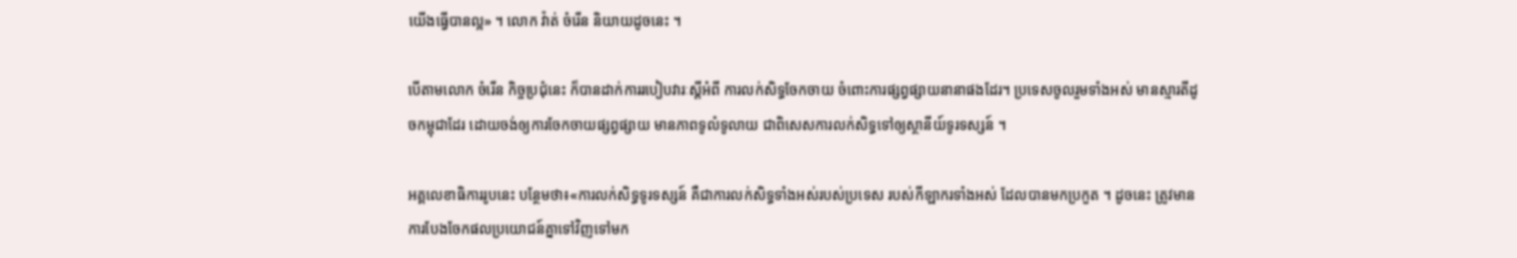យើងធ្វើបានល្អ» ។ លោក វ៉ាត់ ចំរើន និយាយដូចនេះ ។

បើតាមលោក ចំរើន កិច្ចប្រជុំនេះ ក៏បានដាក់ការរបៀបវារៈស្ដីអំពី ការលក់សិទ្ធចែកចាយ ចំពោះការផ្សព្វផ្សាយនានាផងដែរ។ ប្រទេសចូលរួមទាំងអស់ មានស្មារតីដូចកម្ពុជាដែរ ដោយចង់ឲ្យការចែកចាយផ្សព្វផ្សាយ មានភាពទូលំទូលាយ ជាពិសេសការលក់សិទ្ធទៅឲ្យស្ថានីយ៍ទូរទស្សន៍ ។

អគ្គលេខាធិការរូបនេះ បន្ថែមថា៖«ការលក់សិទ្ធទូរទស្សន៍ គឺជាការលក់សិទ្ធទាំងអស់របស់ប្រទេស របស់កីឡាករទាំងអស់ ដែលបានមកប្រកួត ។ ដូចនេះ ត្រូវមានការបែងចែកផលប្រយោជន៍គ្នាទៅវិញទៅមក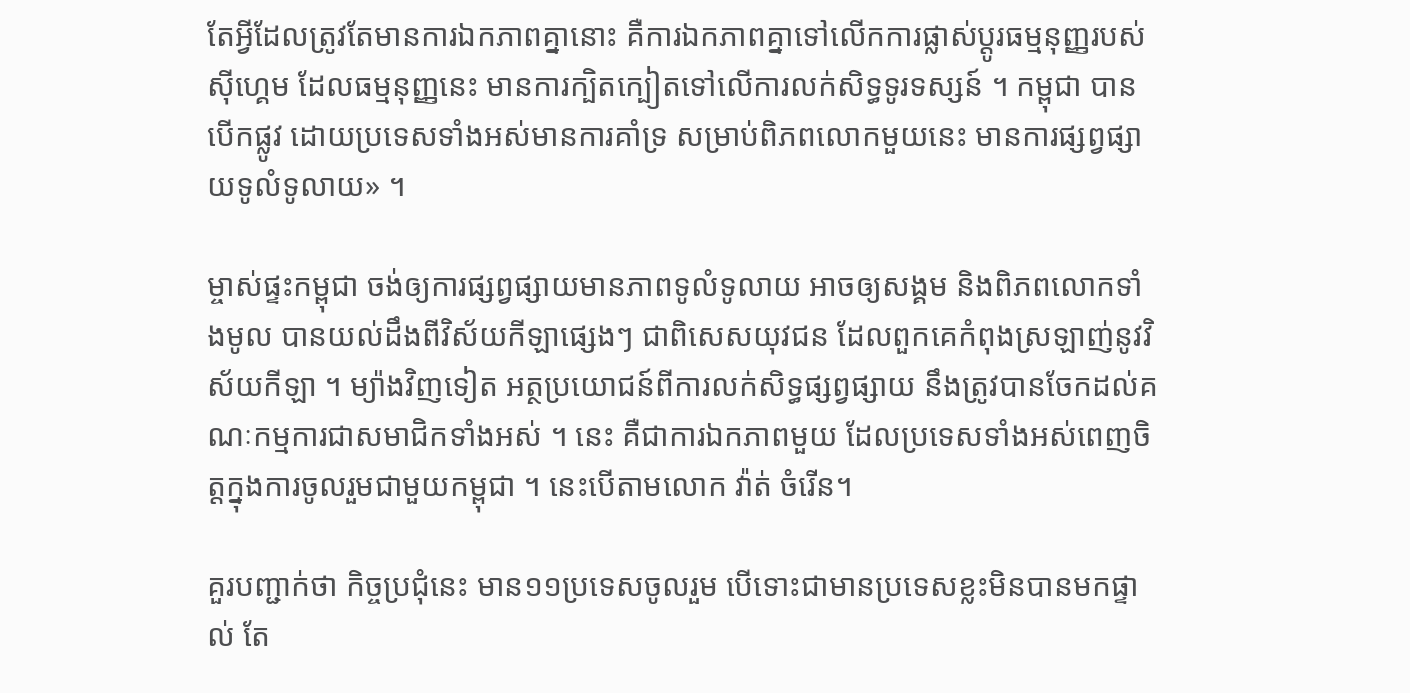តែអ្វីដែលត្រូវតែមានការឯកភាពគ្នានោះ គឺការឯកភាពគ្នាទៅលើកការផ្លាស់ប្ដូរធម្មនុញ្ញរបស់ស៊ីហ្គេម ដែលធម្មនុញ្ញនេះ មានការក្បិតក្បៀតទៅលើការលក់សិទ្ធទូរទស្សន៍ ។ កម្ពុជា បានបើកផ្លូវ ដោយប្រទេសទាំងអស់មានការគាំទ្រ សម្រាប់ពិភពលោកមួយនេះ មានការផ្សព្វផ្សាយទូលំទូលាយ» ។

ម្ចាស់ផ្ទះកម្ពុជា ចង់ឲ្យការផ្សព្វផ្សាយមានភាពទូលំទូលាយ អាចឲ្យសង្គម និងពិភពលោកទាំងមូល បានយល់ដឹងពីវិស័យកីឡាផ្សេងៗ ជាពិសេសយុវជន ដែលពួកគេកំពុងស្រឡាញ់នូវវិស័យកីឡា ។ ម្យ៉ាងវិញទៀត អត្ថប្រយោជន៍ពីការលក់សិទ្ធផ្សព្វផ្សាយ នឹងត្រូវបានចែកដល់គណៈកម្មការជាសមាជិកទាំងអស់ ។ នេះ គឺជាការឯកភាពមួយ ដែលប្រទេសទាំងអស់ពេញចិត្តក្នុងការចូលរួមជាមួយកម្ពុជា ។ នេះបើតាមលោក វ៉ាត់ ចំរើន។

គួរបញ្ជាក់ថា កិច្ចប្រជុំនេះ មាន១១ប្រទេសចូលរួម បើទោះជាមានប្រទេសខ្លះមិនបានមកផ្ទាល់ តែ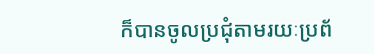ក៏បានចូលប្រជុំតាមរយៈប្រព័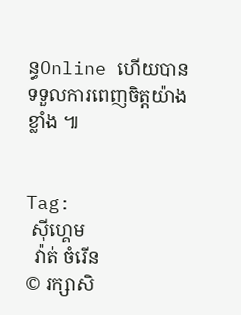ន្ធOnline ហើយបានទទួលការពេញចិត្តយ៉ាងខ្លាំង ៕


Tag:
 ស៊ីហ្គេម
  វ៉ាត់ ចំរើន
© រក្សាសិ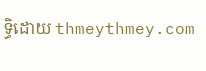ទ្ធិដោយ thmeythmey.com